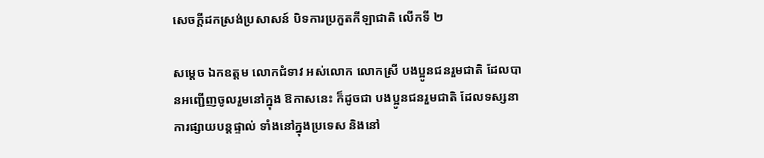សេចក្តីដកស្រង់ប្រសាសន៍ បិទការប្រកួតកីឡាជាតិ លើកទី ២

សម្តេច ឯកឧត្តម លោកជំទាវ អស់លោក លោកស្រី បងប្អូនជនរួមជាតិ ដែលបានអញ្ជើញចូលរួមនៅក្នុង ឱកាសនេះ ក៏ដូចជា បងប្អូនជនរួមជាតិ ដែលទស្សនាការផ្សាយបន្តផ្ទាល់ ទាំងនៅក្នុងប្រទេស និងនៅ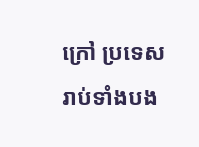ក្រៅ ប្រទេស រាប់ទាំងបង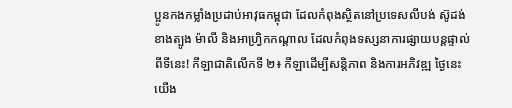ប្អូនកងកម្លាំងប្រដាប់អាវុធកម្ពុជា ដែលកំពុងស្ថិតនៅប្រទេសលីបង់ ស៊ូដង់ខាងត្បូង ម៉ាលី និងអាហ្វ្រិកកណ្តាល ដែលកំពុងទស្សនាការផ្សាយបន្តផ្ទាល់ពីទីនេះ! កីឡាជាតិលើកទី ២៖ កីឡាដើម្បីសន្តិភាព និងការអភិវឌ្ឍ ថ្ងៃនេះ យើង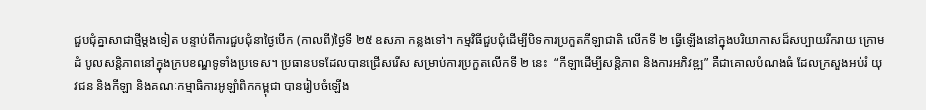ជួបជុំគ្នាសាជាថ្មីម្តងទៀត បន្ទាប់ពីការជួបជុំនាថ្ងៃបើក (កាលពី)ថ្ងៃទី ២៥ ឧសភា កន្លងទៅ។ កម្មវិធីជួបជុំដើម្បីបិទការប្រកួតកីឡាជាតិ លើកទី ២ ធ្វើឡើងនៅក្នុងបរិយាកាសដ៏សប្បាយរីករាយ ក្រោមដំ បូលសន្តិភាពនៅក្នុងក្របខណ្ឌទូទាំងប្រទេស។ ប្រធានបទដែលបានជ្រើសរើស សម្រាប់ការប្រកួតលើកទី ២ នេះ  “កីឡាដើម្បីសន្តិភាព និងការអភិវឌ្ឍ” គឺជាគោលបំណងធំ ដែលក្រសួងអប់រំ យុវជន និងកីឡា និងគណៈកម្មាធិការអូឡាំពិកកម្ពុជា បានរៀបចំឡើង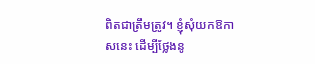ពិតជាត្រឹមត្រូវ។ ខ្ញុំសុំយកឱកាសនេះ ដើម្បីថ្លែងនូ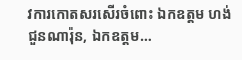វការកោតសរសើរចំពោះ ឯកឧត្តម ហង់ ជួនណារ៉ុន, ឯកឧត្តម…